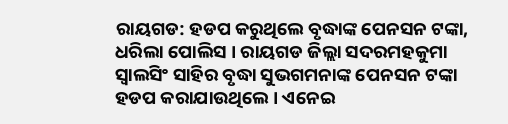ରାୟଗଡ: ହଡପ କରୁଥିଲେ ବୃଦ୍ଧାଙ୍କ ପେନସନ ଟଙ୍କା, ଧରିଲା ପୋଲିସ । ରାୟଗଡ ଜିଲ୍ଲା ସଦରମହକୁମା ସ୍ଵାଲସିଂ ସାହିର ବୃଦ୍ଧା ସୁଭଗମନାଙ୍କ ପେନସନ ଟଙ୍କା ହଡପ କରାଯାଉଥିଲେ । ଏନେଇ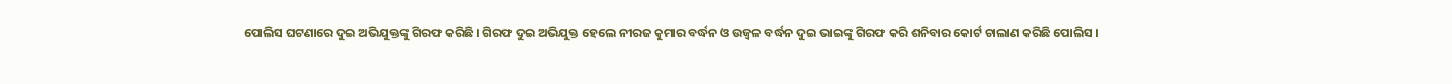ପୋଲିସ ଘଟଣାରେ ଦୁଇ ଅଭିଯୁକ୍ତଙ୍କୁ ଗିରଫ କରିଛି । ଗିରଫ ଦୁଇ ଅଭିଯୁକ୍ତ ହେଲେ ନୀରଜ କୁମାର ବର୍ଦ୍ଧନ ଓ ଉଜ୍ଵଳ ବର୍ଦ୍ଧନ ଦୁଇ ଭାଇଙ୍କୁ ଗିରଫ କରି ଶନିବାର କୋର୍ଟ ଚାଲାଣ କରିଛି ପୋଲିସ ।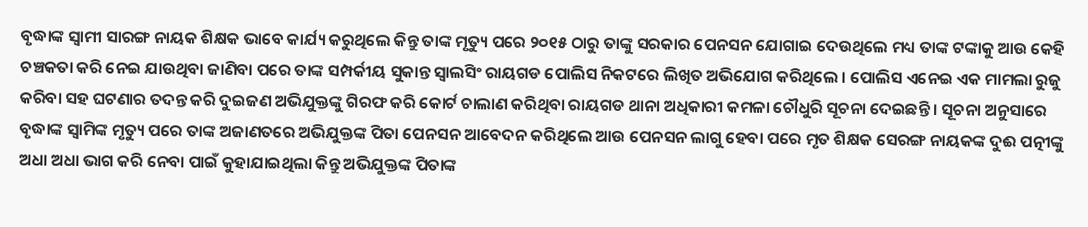ବୃଦ୍ଧାଙ୍କ ସ୍ଵାମୀ ସାରଙ୍ଗ ନାୟକ ଶିକ୍ଷକ ଭାବେ କାର୍ଯ୍ୟ କରୁଥିଲେ କିନ୍ତୁ ତାଙ୍କ ମୃତ୍ୟୁ ପରେ ୨୦୧୫ ଠାରୁ ତାଙ୍କୁ ସରକାର ପେନସନ ଯୋଗାଇ ଦେଉଥିଲେ ମଧ୍ୟ ତାଙ୍କ ଟଙ୍କାକୁ ଆଉ କେହି ଚଞ୍ଚକତା କରି ନେଇ ଯାଉଥିବା ଜାଣିବା ପରେ ତାଙ୍କ ସମ୍ପର୍କୀୟ ସୁକାନ୍ତ ସ୍ଵାଲସିଂ ରାୟଗଡ ପୋଲିସ ନିକଟରେ ଲିଖିତ ଅଭିଯୋଗ କରିଥିଲେ । ପୋଲିସ ଏନେଇ ଏକ ମାମଲା ରୁଜୁ କରିବା ସହ ଘଟଣାର ତଦନ୍ତ କରି ଦୁଇଜଣ ଅଭିଯୁକ୍ତଙ୍କୁ ଗିରଫ କରି କୋର୍ଟ ଚାଲାଣ କରିଥିବା ରାୟଗଡ ଥାନା ଅଧିକାରୀ କମଳା ଚୌଧୁରି ସୂଚନା ଦେଇଛନ୍ତି । ସୂଚନା ଅନୁସାରେ ବୃଦ୍ଧାଙ୍କ ସ୍ୱାମିଙ୍କ ମୃତ୍ୟୁ ପରେ ତାଙ୍କ ଅଜାଣତରେ ଅଭିଯୁକ୍ତଙ୍କ ପିତା ପେନସନ ଆବେଦନ କରିଥିଲେ ଆଉ ପେନସନ ଲାଗୁ ହେବା ପରେ ମୃତ ଶିକ୍ଷକ ସେରଙ୍ଗ ନାୟକଙ୍କ ଦୁଈ ପତ୍ନୀଙ୍କୁ ଅଧା ଅଧା ଭାଗ କରି ନେବା ପାଇଁ କୁହାଯାଇଥିଲା କିନ୍ତୁ ଅଭିଯୁକ୍ତଙ୍କ ପିତାଙ୍କ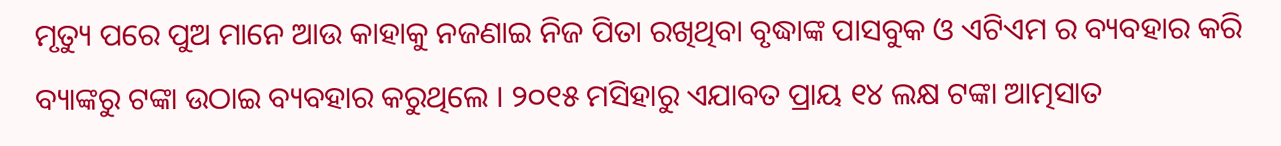ମୃତ୍ୟୁ ପରେ ପୁଅ ମାନେ ଆଉ କାହାକୁ ନଜଣାଇ ନିଜ ପିତା ରଖିଥିବା ବୃଦ୍ଧାଙ୍କ ପାସବୁକ ଓ ଏଟିଏମ ର ବ୍ୟବହାର କରି ବ୍ୟାଙ୍କରୁ ଟଙ୍କା ଉଠାଇ ବ୍ୟବହାର କରୁଥିଲେ । ୨୦୧୫ ମସିହାରୁ ଏଯାବତ ପ୍ରାୟ ୧୪ ଲକ୍ଷ ଟଙ୍କା ଆତ୍ମସାତ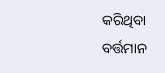କରିଥିବା ବର୍ତ୍ତମାନ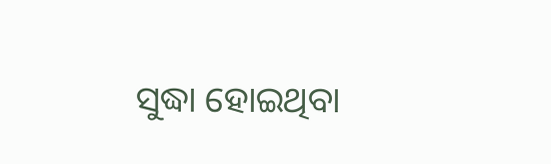ସୁଦ୍ଧା ହୋଇଥିବା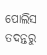ପୋଲିସ ତଦନ୍ତରୁ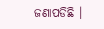ଜଣାପଡିଛି ।